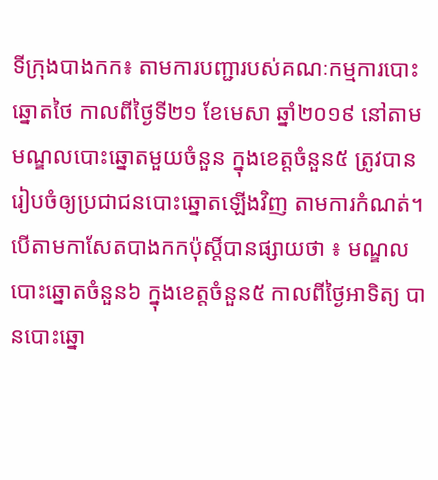ទីក្រុងបាងកក៖ តាមការបញ្ជារបស់គណៈកម្មការបោះឆ្នោតថៃ កាលពីថ្ងៃទី២១ ខែមេសា ឆ្នាំ២០១៩ នៅតាមមណ្ឌលបោះឆ្នោតមួយចំនួន ក្នុងខេត្តចំនួន៥ ត្រូវបានរៀបចំឲ្យប្រជាជនបោះឆ្នោតឡើងវិញ តាមការកំណត់។
បើតាមកាសែតបាងកកប៉ុស្តិ៍បានផ្សាយថា ៖ មណ្ឌលបោះឆ្នោតចំនួន៦ ក្នុងខេត្តចំនួន៥ កាលពីថ្ងៃអាទិត្យ បានបោះឆ្នោ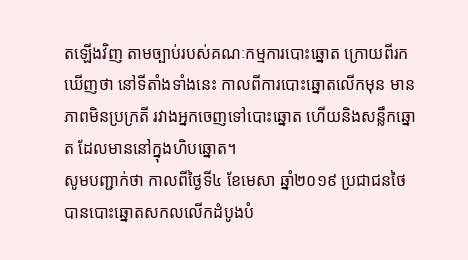តឡើងវិញ តាមច្បាប់របស់គណៈកម្មការបោះឆ្នោត ក្រោយពីរកឃើញថា នៅទីតាំងទាំងនេះ កាលពីការបោះឆ្នោតលើកមុន មានភាពមិនប្រក្រតី រវាងអ្នកចេញទៅបោះឆ្នោត ហើយនិងសន្លឹកឆ្នោត ដែលមាននៅក្នុងហិបឆ្នោត។
សូមបញ្ជាក់ថា កាលពីថ្ងៃទី៤ ខែមេសា ឆ្នាំ២០១៩ ប្រជាជនថៃបានបោះឆ្នោតសកលលើកដំបូងបំ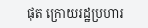ផុត ក្រោយរដ្ឋប្រហារ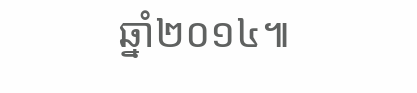ឆ្នាំ២០១៤៕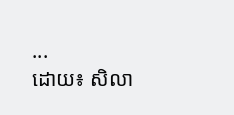...
ដោយ៖ សិលា